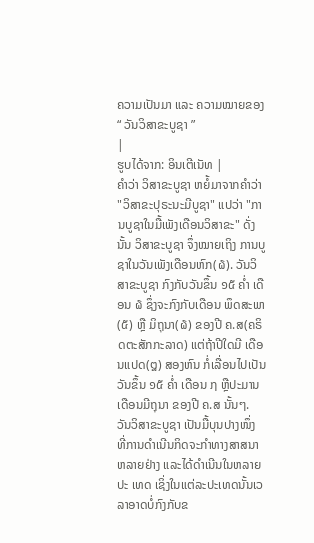ຄວາມເປັນມາ ແລະ ຄວາມໝາຍຂອງ “ ວັນວິສາຂະບູຊາ ”
|
ຮູບໄດ້ຈາກ: ອິນເຕີເນັທ |
ຄຳວ່າ ວິສາຂະບູຊາ ຫຍໍ້ມາຈາກຄຳວ່າ "ວິສາຂະປຸຣະນະມີບູຊາ" ແປວ່າ "ການບູຊາໃນມື້ເພັງເດືອນວິສາຂະ" ດັ່ງນັ້ນ ວິສາຂະບູຊາ ຈຶ່ງໝາຍເຖິງ ການບູຊາໃນວັນເພັງເດືອນຫົກ(໖). ວັນວິສາຂະບູຊາ ກົງກັບວັນຂຶ້ນ ໑໕ ຄ່ຳ ເດືອນ ໖ ຊຶ່ງຈະກົງກັບເດືອນ ພຶດສະພາ(໕) ຫຼື ມິຖຸນາ(໖) ຂອງປີ ຄ.ສ(ຄຣິດຕະສັກກະລາດ) ແຕ່ຖ້າປີໃດມີ ເດືອນແປດ(໘) ສອງຫົນ ກໍ່ເລື່ອນໄປເປັນວັນຂຶ້ນ ໑໕ ຄ່ຳ ເດືອນ ໗ ຫຼືປະມານເດືອນມີຖຸນາ ຂອງປີ ຄ.ສ ນັ້ນໆ.
ວັນວິສາຂະບູຊາ ເປັນມື້ບຸນປາງໜຶ່ງ ທີ່ການດຳເນີນກິດຈະກຳທາງສາສນາຫລາຍຢ່າງ ແລະໄດ້ດຳເນີນໃນຫລາຍປະ ເທດ ເຊິ່ງໃນແຕ່ລະປະເທດນັ້ນເວລາອາດບໍ່ກົງກັບຂ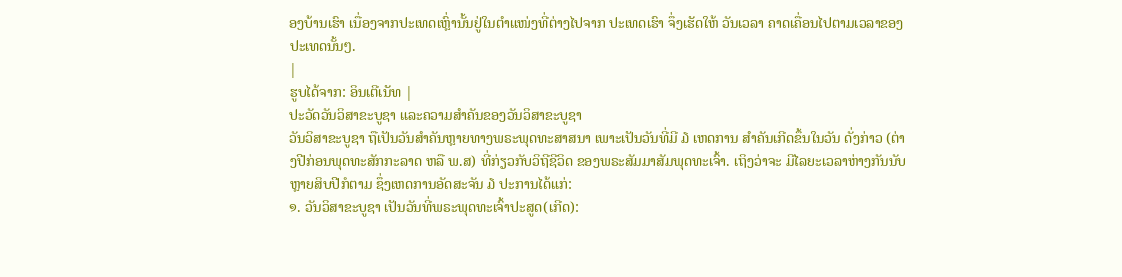ອງບ້ານເຮົາ ເນື່ອງຈາກປະເທດເຫຼົ່ານັ້ນຢູ່ໃນຕຳແໜ່ງທີ່ຕ່າງໄປຈາກ ປະເທດເຮົາ ຈຶ່ງເຮັດໃຫ້ ວັນເວລາ ຄາດເຄື່ອນໄປຕາມເວລາຂອງປະເທດນັ້ນໆ.
|
ຮູບໄດ້ຈາກ: ອິນເຕີເນັທ |
ປະວັດວັນວິສາຂະບູຊາ ແລະຄວາມສຳຄັນຂອງວັນວິສາຂະບູຊາ
ວັນວິສາຂະບູຊາ ຖືເປັນວັນສຳຄັນຫຼາຍທາງພຣະພຸດທະສາສນາ ເພາະເປັນວັນທີ່ມີ ໓ ເຫດການ ສຳຄັນເກີດຂຶ້ນໃນວັນ ດັ່ງກ່າວ (ຕ່າງປີກ່ອນພຸດທະສັກກະລາດ ຫລື ພ.ສ) ທີ່ກ່ຽວກັບວິຖີຊີວິດ ຂອງພຣະສັມມາສັມພຸດທະເຈົ້າ. ເຖິງວ່າຈະ ມີໄລຍະເວລາຫ່າງກັນນັບຫຼາຍສິບປີກໍຕາມ ຊຶ່ງເຫດການອັດສະຈັນ ໓ ປະການໄດ້ແກ່:
໑. ວັນວິສາຂະບູຊາ ເປັນວັນທີ່ພຣະພຸດທະເຈົ້າປະສູດ(ເກີດ):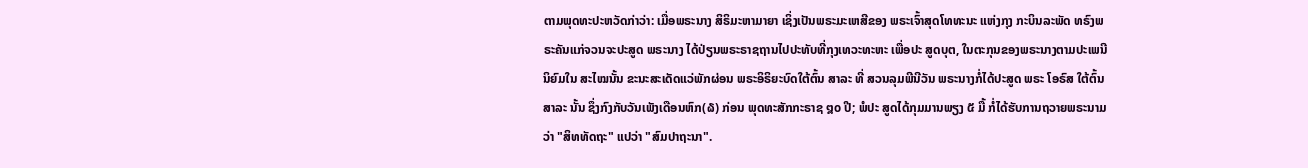ຕາມພຸດທະປະຫວັດກ່າວ່າ: ເມື່ອພຣະນາງ ສິຣິມະຫາມາຍາ ເຊິ່ງເປັນພຣະມະເຫສີຂອງ ພຣະເຈົ້າສຸດໂທທະນະ ແຫ່ງກຸງ ກະບິນລະພັດ ທຣົງພຣະຄັນແກ່ຈວນຈະປະສູດ ພຣະນາງ ໄດ້ປ່ຽນພຣະຣາຊຖານໄປປະທັບທີ່ກຸງເທວະທະຫະ ເພື່ອປະ ສູດບຸຕ, ໃນຕະກຸນຂອງພຣະນາງຕາມປະເພນີນິຍົມໃນ ສະໄໝນັ້ນ ຂະນະສະເດັດແວ່ພັກຜ່ອນ ພຣະອິຣິຍະບົດໃຕ້ຕົ້ນ ສາລະ ທີ່ ສວນລຸມພີນີວັນ ພຣະນາງກໍ່ໄດ້ປະສູດ ພຣະ ໂອຣົສ ໃຕ້ຕົ້ນສາລະ ນັ້ນ ຊຶ່ງກົງກັບວັນເພັງເດືອນຫົກ(໖) ກ່ອນ ພຸດທະສັກກະຣາຊ ໘໐ ປີ; ພໍປະ ສູດໄດ້ກຸມມານພຽງ ໕ ມື້ ກໍ່ໄດ້ຮັບການຖວາຍພຣະນາມວ່າ "ສິທທັດຖະ" ແປວ່າ "ສົມປາຖະນາ".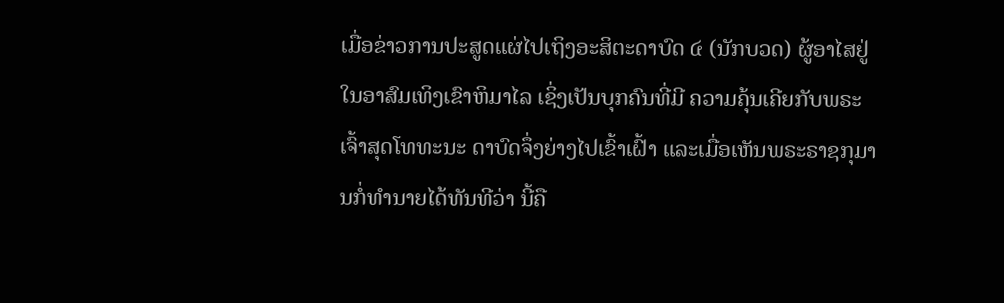ເມື່ອຂ່າວການປະສູດແຜ່ໄປເຖິງອະສິຕະດາບົດ ໔ (ນັກບວດ) ຜູ້ອາໄສຢູ່ໃນອາສົມເທິງເຂົາຫິມາໄລ ເຊິ່ງເປັນບຸກຄົນທີ່ມີ ຄວາມຄຸ້ນເຄີຍກັບພຣະເຈົ້າສຸດໂທທະນະ ດາບົດຈຶ່ງຍ່າງໄປເຂົ້າເຝົ້າ ແລະເມື່ອເຫັນພຣະຣາຊກຸມານກໍ່ທຳນາຍໄດ້ທັນທີວ່າ ນີ້ຄື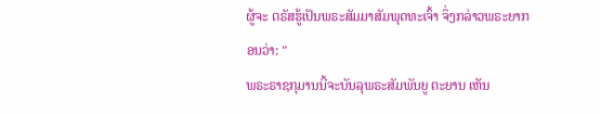ຜູ້ຈະ ຕຣັສຮູ້ເປັນພຣະສັມມາສັມພຸດທະເຈົ້າ ຈຶ່ງກລ່າວພຣະຍາກອນວ່າ: "
ພຣະຣາຊກຸມານນີ້ຈະບັນລຸພຣະສັມພັນຍູ ຕະຍານ ເຫັນ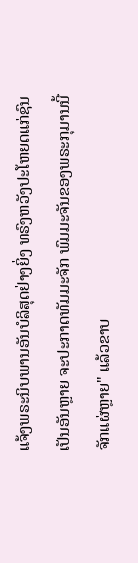ແຈ້ງພຣະນິບພານອັນບໍລິສຸດຢ່າງຍິ່ງ ທຣົງຫວັງປະໂຫຍດແກ່ຊົນເປັນອັນຫຼາຍ ຈະປະກາດທັມມະຈັກ ພົມມະຈັນຂອງພຣະກຸມານນີ້ຈັກແຜ່ຫຼາຍ" ແລ້ວຂາບ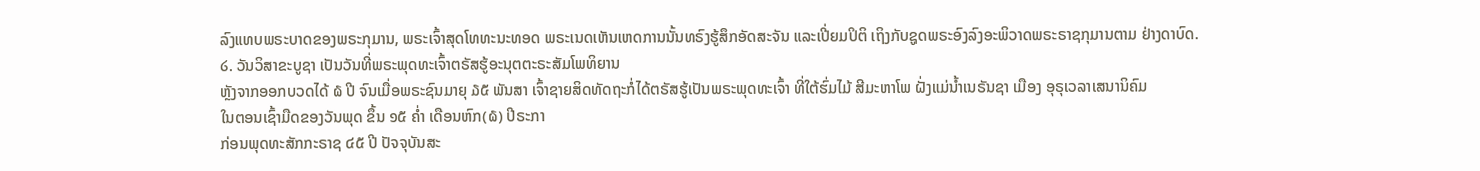ລົງແທບພຣະບາດຂອງພຣະກຸມານ, ພຣະເຈົ້າສຸດໂທທະນະທອດ ພຣະເນດເຫັນເຫດການນັ້ນທຣົງຮູ້ສຶກອັດສະຈັນ ແລະເປີ່ຍມປິຕິ ເຖິງກັບຊູດພຣະອົງລົງອະພິວາດພຣະຣາຊກຸມານຕາມ ຢ່າງດາບົດ.
໒. ວັນວິສາຂະບູຊາ ເປັນວັນທີ່ພຣະພຸດທະເຈົ້າຕຣັສຮູ້ອະນຸຕຕະຣະສັມໂພທິຍານ
ຫຼັງຈາກອອກບວດໄດ້ ໖ ປີ ຈົນເມື່ອພຣະຊົນມາຍຸ ໓໕ ພັນສາ ເຈົ້າຊາຍສິດທັດຖະກໍ່ໄດ້ຕຣັສຮູ້ເປັນພຣະພຸດທະເຈົ້າ ທີ່ໃຕ້ຮົ່ມໄມ້ ສີມະຫາໂພ ຝັ່ງແມ່ນ້ຳເນຣັນຊາ ເມືອງ ອຸຣຸເວລາເສນານິຄົມ
ໃນຕອນເຊົ້າມືດຂອງວັນພຸດ ຂຶ້ນ ໑໕ ຄ່ຳ ເດືອນຫົກ(໖) ປີຣະກາ
ກ່ອນພຸດທະສັກກະຣາຊ ໔໕ ປີ ປັຈຈຸບັນສະ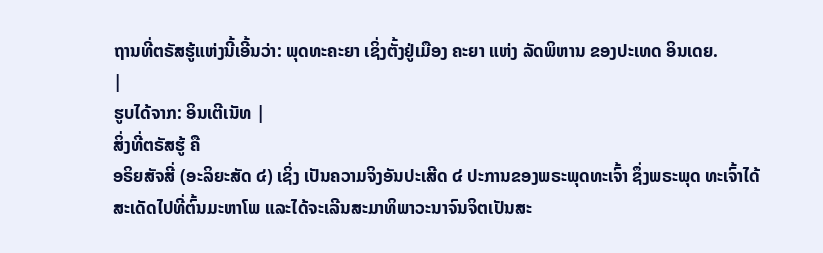ຖານທີ່ຕຣັສຮູ້ແຫ່ງນີ້ເອີ້ນວ່າ: ພຸດທະຄະຍາ ເຊິ່ງຕັ້ງຢູ່ເມືອງ ຄະຍາ ແຫ່ງ ລັດພິຫານ ຂອງປະເທດ ອິນເດຍ.
|
ຮູບໄດ້ຈາກ: ອິນເຕີເນັທ |
ສິ່ງທີ່ຕຣັສຮູ້ ຄື
ອຣິຍສັຈສີ່ (ອະລິຍະສັດ ໔) ເຊິ່ງ ເປັນຄວາມຈິງອັນປະເສີດ ໔ ປະການຂອງພຣະພຸດທະເຈົ້າ ຊຶ່ງພຣະພຸດ ທະເຈົ້າໄດ້ສະເດັດໄປທີ່ຕົ້ນມະຫາໂພ ແລະໄດ້ຈະເລີນສະມາທິພາວະນາຈົນຈິຕເປັນສະ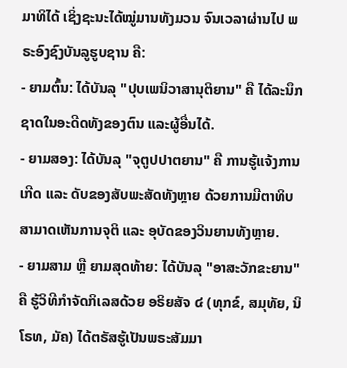ມາທິໄດ້ ເຊິ່ງຊະນະໄດ້ໝູ່ມານທັງມວນ ຈົນເວລາຜ່ານໄປ ພຣະອົງຊົງບັນລູຮູບຊານ ຄື:
- ຍາມຕົ້ນ: ໄດ້ບັນລຸ "ປຸບເພນິວາສານຸຕິຍານ" ຄື ໄດ້ລະນຶກຊາດໃນອະດີດທັງຂອງຕົນ ແລະຜູ້ອື່ນໄດ້.
- ຍາມສອງ: ໄດ້ບັນລຸ "ຈຸຕູປປາຕຍານ" ຄື ການຮູ້ແຈ້ງການເກີດ ແລະ ດັບຂອງສັບພະສັດທັງຫຼາຍ ດ້ວຍການມີຕາທິບສາມາດເຫັນການຈຸຕິ ແລະ ອຸບັດຂອງວິນຍານທັງຫຼາຍ.
- ຍາມສາມ ຫຼື ຍາມສຸດທ້າຍ: ໄດ້ບັນລຸ "ອາສະວັກຂະຍານ" ຄື ຮູ້ວິທີກຳຈັດກິເລສດ້ວຍ ອຣິຍສັຈ ໔ (ທຸກຂ໌, ສມຸທັຍ, ນິໂຣທ, ມັຄ) ໄດ້ຕຣັສຮູ້ເປັນພຣະສັມມາ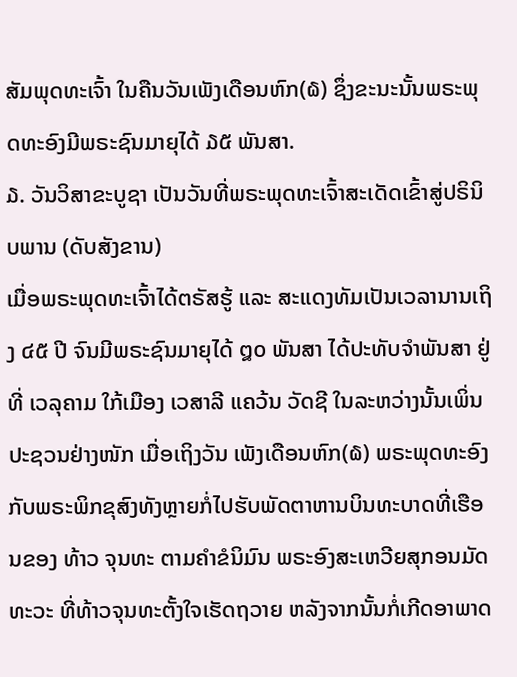ສັມພຸດທະເຈົ້າ ໃນຄືນວັນເພັງເດືອນຫົກ(໖) ຊຶ່ງຂະນະນັ້ນພຣະພຸດທະອົງມີພຣະຊົນມາຍຸໄດ້ ໓໕ ພັນສາ.
໓. ວັນວິສາຂະບູຊາ ເປັນວັນທີ່ພຣະພຸດທະເຈົ້າສະເດັດເຂົ້າສູ່ປຣິນິບພານ (ດັບສັງຂານ)
ເມື່ອພຣະພຸດທະເຈົ້າໄດ້ຕຣັສຮູ້ ແລະ ສະແດງທັມເປັນເວລານານເຖິງ ໔໕ ປີ ຈົນມີພຣະຊົນມາຍຸໄດ້ ໘໐ ພັນສາ ໄດ້ປະທັບຈຳພັນສາ ຢູ່ທີ່ ເວລຸຄາມ ໃກ້ເມືອງ ເວສາລີ ແຄວ້ນ ວັດຊີ ໃນລະຫວ່າງນັ້ນເພິ່ນປະຊວນຢ່າງໜັກ ເມື່ອເຖິງວັນ ເພັງເດືອນຫົກ(໖) ພຣະພຸດທະອົງກັບພຣະພິກຂຸສົງທັງຫຼາຍກໍ່ໄປຮັບພັດຕາຫານບິນທະບາດທີ່ເຮືອນຂອງ ທ້າວ ຈຸນທະ ຕາມຄຳຂໍນິມົນ ພຣະອົງສະເຫວີຍສຸກອນມັດທະວະ ທີ່ທ້າວຈຸນທະຕັ້ງໃຈເຮັດຖວາຍ ຫລັງຈາກນັ້ນກໍ່ເກີດອາພາດ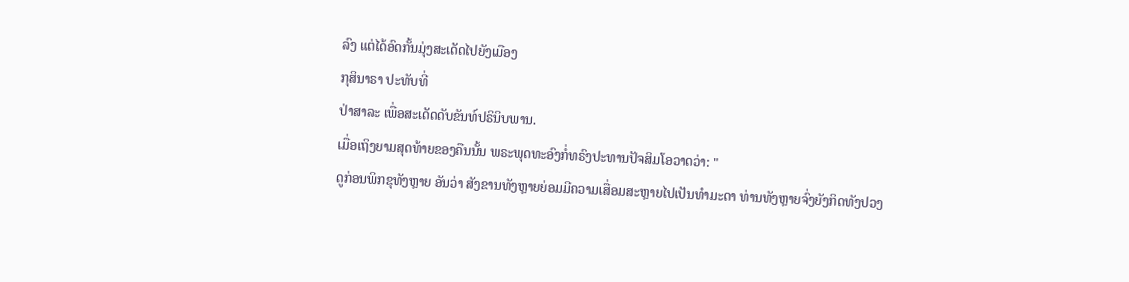ລົງ ແຕ່ໄດ້ອົດກັ້ນມຸ່ງສະເດັດໄປຍັງເມືອງ
ກຸສິນາຣາ ປະທັບທີ່
ປ່າສາລະ ເພື່ອສະເດັດດັບຂັນທ໌ປຣິນິບພານ.
ເມື່ອເຖິງຍາມສຸດທ້າຍຂອງຄືນນັ້ນ ພຣະພຸດທະອົງກໍ່ທຣົງປະທານປັຈສິມໂອວາດວ່າ: "
ດູກ່ອນພິກຂຸທັງຫຼາຍ ອັນວ່າ ສັງຂານທັງຫຼາຍຍ່ອມມີຄວາມເສື່ອມສະຫຼາຍໄປເປັນທຳມະດາ ທ່ານທັງຫຼາຍຈົ່ງຍັງກິດທັງປວງ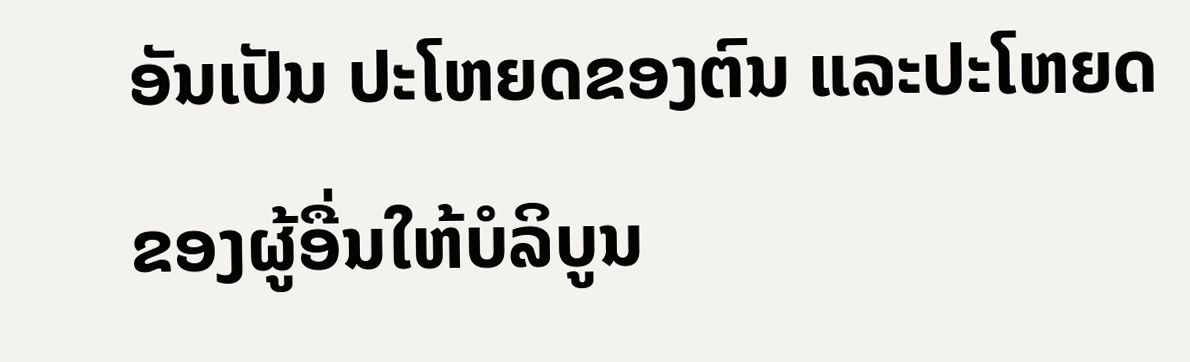ອັນເປັນ ປະໂຫຍດຂອງຕົນ ແລະປະໂຫຍດຂອງຜູ້ອື່ນໃຫ້ບໍລິບູນ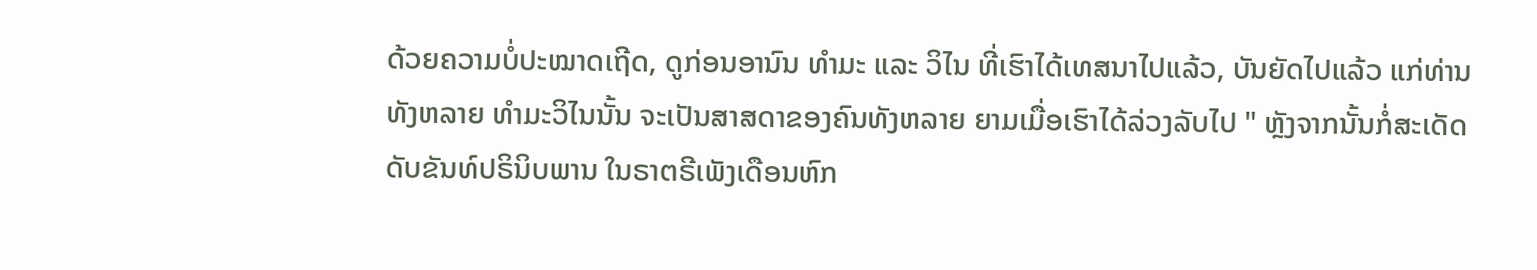ດ້ວຍຄວາມບໍ່ປະໝາດເຖີດ, ດູກ່ອນອານົນ ທຳມະ ແລະ ວິໄນ ທີ່ເຮົາໄດ້ເທສນາໄປແລ້ວ, ບັນຍັດໄປແລ້ວ ແກ່ທ່ານທັງຫລາຍ ທຳມະວິໄນນັ້ນ ຈະເປັນສາສດາຂອງຄົນທັງຫລາຍ ຍາມເມື່ອເຮົາໄດ້ລ່ວງລັບໄປ " ຫຼັງຈາກນັ້ນກໍ່ສະເດັດ ດັບຂັນທ໌ປຣິນິບພານ ໃນຣາຕຣີເພັງເດືອນຫົກ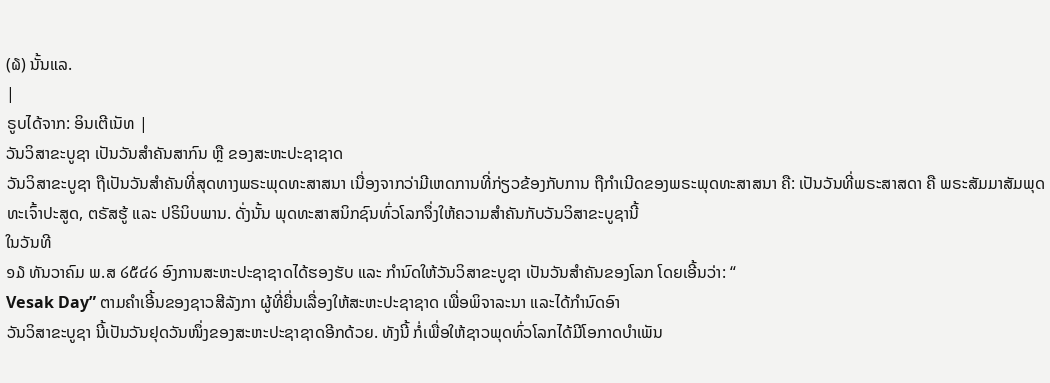(໖) ນັ້ນແລ.
|
ຣູບໄດ້ຈາກ: ອິນເຕີເນັທ |
ວັນວິສາຂະບູຊາ ເປັນວັນສຳຄັນສາກົນ ຫຼື ຂອງສະຫະປະຊາຊາດ
ວັນວິສາຂະບູຊາ ຖືເປັນວັນສຳຄັນທີ່ສຸດທາງພຣະພຸດທະສາສນາ ເນື່ອງຈາກວ່າມີເຫດການທີ່ກ່ຽວຂ້ອງກັບການ ຖືກຳເນີດຂອງພຣະພຸດທະສາສນາ ຄື: ເປັນວັນທີ່ພຣະສາສດາ ຄື ພຣະສັມມາສັມພຸດທະເຈົ້າປະສູດ, ຕຣັສຮູ້ ແລະ ປຣິນິບພານ. ດັ່ງນັ້ນ ພຸດທະສາສນິກຊົນທົ່ວໂລກຈຶ່ງໃຫ້ຄວາມສຳຄັນກັບວັນວິສາຂະບູຊານີ້
ໃນວັນທີ
໑໓ ທັນວາຄົມ ພ.ສ ໒໕໔໒ ອົງການສະຫະປະຊາຊາດໄດ້ຮອງຮັບ ແລະ ກໍານົດໃຫ້ວັນວິສາຂະບູຊາ ເປັນວັນສຳຄັນຂອງໂລກ ໂດຍເອີ້ນວ່າ: “
Vesak Day” ຕາມຄຳເອີ້ນຂອງຊາວສີລັງກາ ຜູ້ທີ່ຍື່ນເລື່ອງໃຫ້ສະຫະປະຊາຊາດ ເພື່ອພິຈາລະນາ ແລະໄດ້ກໍານົດອົາ
ວັນວິສາຂະບູຊາ ນີ້ເປັນວັນຢຸດວັນໜຶ່ງຂອງສະຫະປະຊາຊາດອີກດ້ວຍ. ທັງນີ້ ກໍ່ເພື່ອໃຫ້ຊາວພຸດທົ່ວໂລກໄດ້ມີໂອກາດບຳເພັນ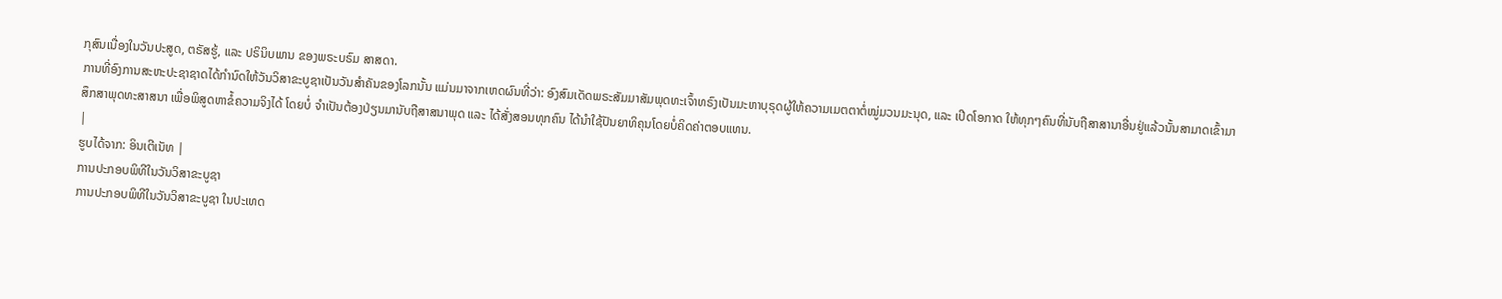ກຸສົນເນື່ອງໃນວັນປະສູດ, ຕຣັສຮູ້, ແລະ ປຣິນິບພານ ຂອງພຣະບຣົມ ສາສດາ.
ການທີ່ອົງການສະຫະປະຊາຊາດໄດ້ກຳນົດໃຫ້ວັນວິສາຂະບູຊາເປັນວັນສຳຄັນຂອງໂລກນັ້ນ ແມ່ນມາຈາກເຫດຜົນທີ່ວ່າ: ອົງສົມເດັດພຣະສັມມາສັມພຸດທະເຈົ້າທຣົງເປັນມະຫາບຸຣຸດຜູ້ໃຫ້ຄວາມເມຕຕາຕໍ່ໝູ່ມວນມະນຸດ, ແລະ ເປີດໂອກາດ ໃຫ້ທຸກໆຄົນທີ່ນັບຖືສາສານາອື່ນຢູ່ແລ້ວນັ້ນສາມາດເຂົ້າມາສຶກສາພຸດທະສາສນາ ເພື່ອພິສູດຫາຂໍ້ຄວາມຈິງໄດ້ ໂດຍບໍ່ ຈຳເປັນຕ້ອງປ່ຽນມານັບຖືສາສນາພຸດ ແລະ ໄດ້ສັ່ງສອນທຸກຄົນ ໄດ້ນຳໃຊ້ປັນຍາທິຄຸນໂດຍບໍ່ຄິດຄ່າຕອບແທນ.
|
ຮູບໄດ້ຈາກ: ອິນເຕີເນັທ |
ການປະກອບພິທີໃນວັນວິສາຂະບູຊາ
ການປະກອບພິທີໃນວັນວິສາຂະບູຊາ ໃນປະເທດ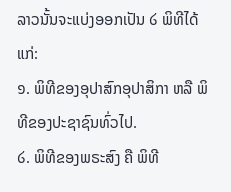ລາວນັ້ນຈະແບ່ງອອກເປັນ ໒ ພິທີໄດ້ແກ່:
໑. ພິທີຂອງອຸປາສົກອຸປາສິກາ ຫລື ພິທີຂອງປະຊາຊົນທົ່ວໄປ.
໒. ພິທີຂອງພຣະສົງ ຄື ພິທີ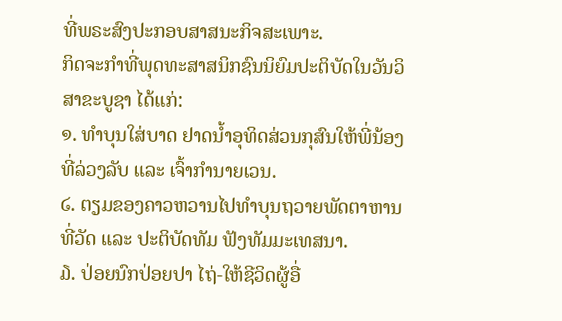ທີ່ພຣະສົງປະກອບສາສນະກິຈສະເພາະ.
ກິດຈະກຳທີ່ພຸດທະສາສນິກຊົນນິຍົມປະຕິບັດໃນວັນວິສາຂະບູຊາ ໄດ້ແກ່:
໑. ທຳບຸນໃສ່ບາດ ຢາດນ້ຳອຸທິດສ່ວນກຸສົນໃຫ້ພີ່ນ້ອງທີ່ລ່ວງລັບ ແລະ ເຈົ້າກຳນາຍເວນ.
໒. ຕຽມຂອງຄາວຫວານໄປທຳບຸນຖວາຍພັດຕາຫານທີ່ວັດ ແລະ ປະຕິບັດທັມ ຟັງທັມມະເທສນາ.
໓. ປ່ອຍນົກປ່ອຍປາ ໄຖ່-ໃຫ້ຊີວິດຜູ້ອື່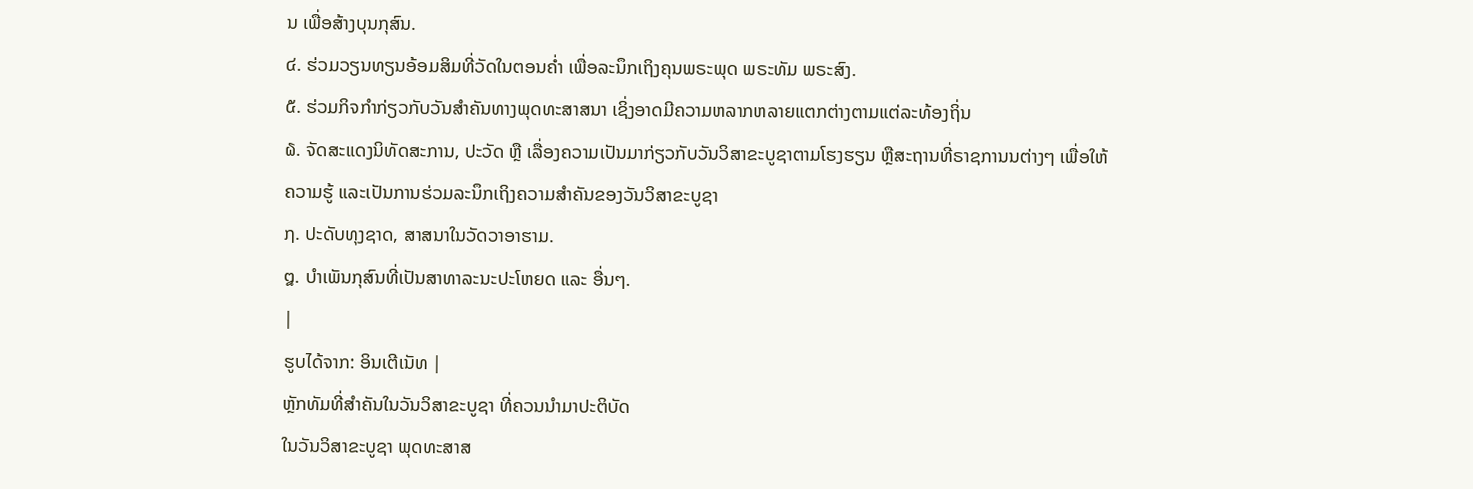ນ ເພື່ອສ້າງບຸນກຸສົນ.
໔. ຮ່ວມວຽນທຽນອ້ອມສິມທີ່ວັດໃນຕອນຄ່ຳ ເພື່ອລະນຶກເຖິງຄຸນພຣະພຸດ ພຣະທັມ ພຣະສົງ.
໕. ຮ່ວມກິຈກຳກ່ຽວກັບວັນສຳຄັນທາງພຸດທະສາສນາ ເຊິ່ງອາດມີຄວາມຫລາກຫລາຍແຕກຕ່າງຕາມແຕ່ລະທ້ອງຖິ່ນ
໖. ຈັດສະແດງນິທັດສະການ, ປະວັດ ຫຼື ເລື່ອງຄວາມເປັນມາກ່ຽວກັບວັນວິສາຂະບູຊາຕາມໂຮງຮຽນ ຫຼືສະຖານທີ່ຣາຊການນຕ່າງໆ ເພື່ອໃຫ້ຄວາມຮູ້ ແລະເປັນການຮ່ວມລະນຶກເຖິງຄວາມສຳຄັນຂອງວັນວິສາຂະບູຊາ
໗. ປະດັບທຸງຊາດ, ສາສນາໃນວັດວາອາຮາມ.
໘. ບຳເພັນກຸສົນທີ່ເປັນສາທາລະນະປະໂຫຍດ ແລະ ອື່ນໆ.
|
ຮູບໄດ້ຈາກ: ອິນເຕີເນັທ |
ຫຼັກທັມທີ່ສຳຄັນໃນວັນວິສາຂະບູຊາ ທີ່ຄວນນຳມາປະຕິບັດ
ໃນວັນວິສາຂະບູຊາ ພຸດທະສາສ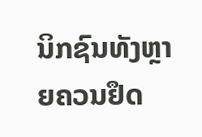ນິກຊົນທັງຫຼາຍຄວນຢຶດ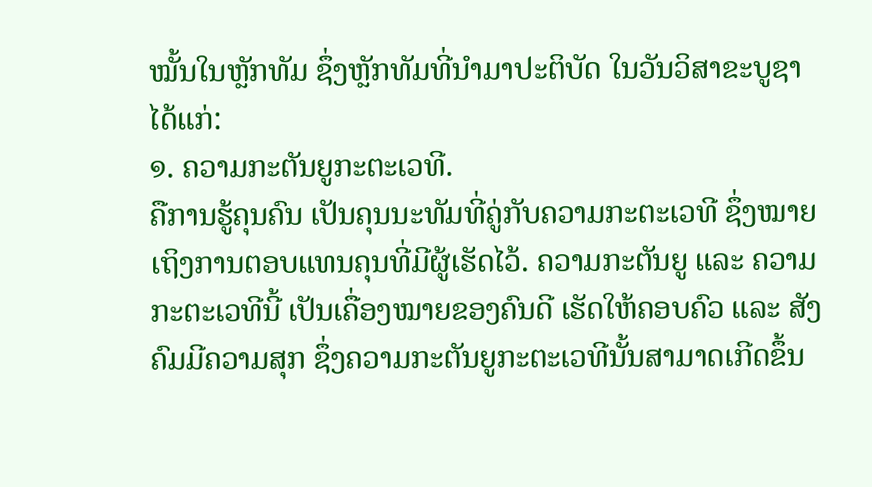ໝັ້ນໃນຫຼັກທັມ ຊຶ່ງຫຼັກທັມທີ່ນໍາມາປະຕິບັດ ໃນວັນວິສາຂະບູຊາໄດ້ແກ່:
໑. ຄວາມກະຕັນຍູກະຕະເວທີ.
ຄືການຮູ້ຄຸນຄົນ ເປັນຄຸນນະທັມທີ່ຄູ່ກັບຄວາມກະຕະເວທີ ຊຶ່ງໝາຍເຖິງການຕອບແທນຄຸນທີ່ມີຜູ້ເຮັດໄວ້. ຄວາມກະຕັນຍູ ແລະ ຄວາມກະຕະເວທີນີ້ ເປັນເຄື່ອງໝາຍຂອງຄົນດີ ເຮັດໃຫ້ຄອບຄົວ ແລະ ສັງຄົມມີຄວາມສຸກ ຊຶ່ງຄວາມກະຕັນຍູກະຕະເວທີນັ້ນສາມາດເກີດຂຶ້ນ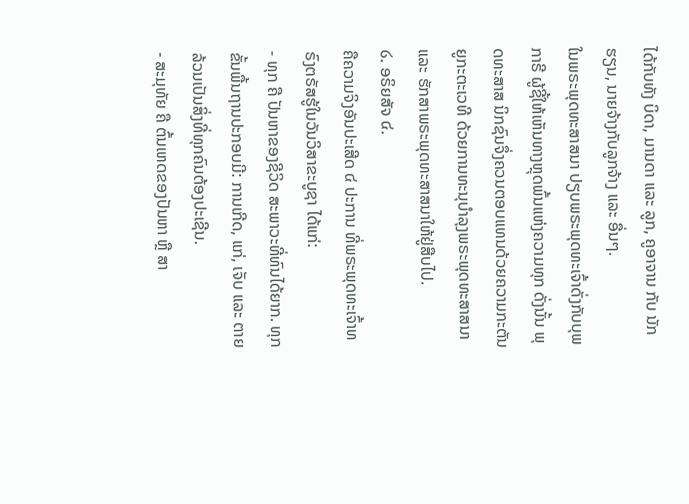ໄດ້ກັບທັງ ບິດາ, ມານດາ ແລະ ລູກ, ຄູອາຈານ ກັບ ນັກຮຽນ, ນາຍຈ້າງກັບລູກຈ້າງ ແລະ ອື່ນໆ.
ໃນພຣະພຸດທະສາສນາ ປຽບພຣະພຸດທະເຈົ້າດັ່ງກັບບຸພກາຣີ ຜູ້ຊີ້ໃຫ້ເຫັນທາງຫຼຸດພົ້ນແຫ່ງຄວາມທຸກ ດັ່ງນັ້ນ ພຸດທະສາສ ນິກຊົນຈຶ່ງຄວນຕອບແທນດ້ວຍຄວາມກະຕັນຍູກະຕະເວທີ ດ້ວຍການທະນຸບຳລຸງພຣະພຸດທະສາສນາ ແລະ ຮັກສາພຣະພຸດທະສາສນາໃຫ້ຢູ່ສືບໄປ.
໒. ອຣິຍສັຈ ໔.
ຄືຄວາມຈິງອັນປະເສີດ ໔ ປະການ ທີ່ພຣະພຸດທະເຈົ້າທຣົງຕຣັສຮູ້ໃນວັນວິສາຂະບູຊາ ໄດ້ແກ່:
- ທຸກ ຄື ປັນຫາຂອງຊີວິດ ສະພາວະທີ່ທົນໄດ້ຍາກ. ທຸກຂັ້ນພື້ນຖານປະກອບມີ: ການເກີດ, ແກ່, ເຈັບ ແລະ ຕາຍ ລ້ວນເປັນສິ່ງທີ່ທຸກຄົນຕ້ອງປະເຊີນ.
- ສະມຸທັຍ ຄື ຕົ້ນເຫດຂອງປັນຫາ ຫຼື ສາ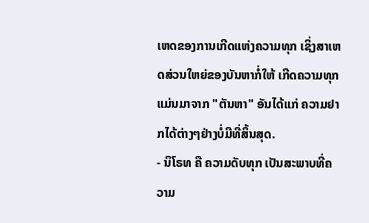ເຫດຂອງການເກີດແຫ່ງຄວາມທຸກ ເຊິ່ງສາເຫດສ່ວນໃຫຍ່ຂອງບັນຫາກໍ່ໃຫ້ ເກີດຄວາມທຸກແມ່ນມາຈາກ "ຕັນຫາ" ອັນໄດ້ແກ່ ຄວາມຢາກໄດ້ຕ່າງໆຢ່າງບໍ່ມີທີ່ສິ້ນສຸດ.
- ນິໂຣທ ຄື ຄວາມດັບທຸກ ເປັນສະພາບທີ່ຄວາມ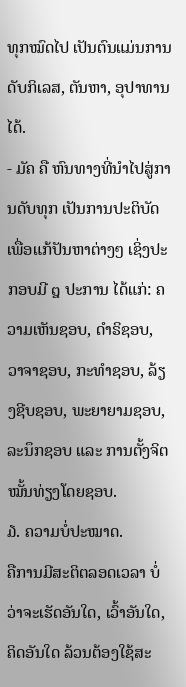ທຸກໝົດໄປ ເປັນຕົນແມ່ນການດັບກິເລສ, ຕັນຫາ, ອຸປາທານໄດ້.
- ມັຄ ຄື ຫົນທາງທີ່ນຳໄປສູ່ການດັບທຸກ ເປັນການປະຕິບັດເພື່ອແກ້ປັນຫາຕ່າງໆ ເຊິ່ງປະກອບມີ ໘ ປະການ ໄດ້ແກ່: ຄວາມເຫັນຊອບ, ດຳຣິຊອບ, ວາຈາຊອບ, ກະທໍາຊອບ, ລ້ຽງຊີບຊອບ, ພະຍາຍາມຊອບ, ລະນຶກຊອບ ແລະ ການຕັ້ງຈິຕໝັ້ນທ່ຽງໂດຍຊອບ.
໓. ຄວາມບໍ່ປະໝາດ.
ຄືການມີສະຕິຕລອດເວລາ ບໍ່ວ່າຈະເຮັດອັນໃດ, ເວົ້າອັນໃດ, ຄິດອັນໃດ ລ້ວນຕ້ອງໃຊ້ສະ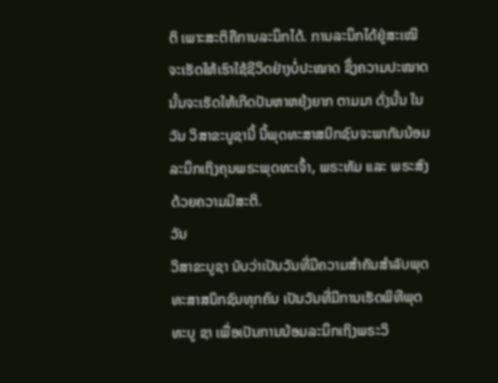ຕິ ເພາະສະຕິຄືການລະນຶກໄດ້. ການລະນຶກໄດ້ຢູ່ສະເໝີຈະເຮັດໃຫ້ເຮົາໃຊ້ຊີວິດຢ່າງບໍ່ປະໝາດ ຊຶ່ງຄວາມປະໝາດນັ້ນຈະເຮັດໃຫ້ເກີດປັນຫາຫຍຸ້ງຍາກ ຕາມມາ ດັ່ງນັ້ນ ໃນວັນ ວິສາຂະບູຊານີ້ ນີ້ພຸດທະສາສນິກຊົນຈະພາກັນນ້ອມລະນຶກເຖິງຄຸນພຣະພຸດທະເຈົ້າ, ພຣະທັມ ແລະ ພຣະສົງ ດ້ວຍຄວາມມີສະຕິ.
ວັນ
ວິສາຂະບູຊາ ນັບວ່າເປັນວັນທີ່ມີຄວາມສຳຄັນສຳລັບພຸດທະສາສນິກຊົນທຸກຄົນ ເປັນວັນທີ່ມີການເຮັດພິທີພຸດທະບູ ຊາ ເພື່ອເປັນການນ້ອມລະນຶກເຖິງພຣະວິ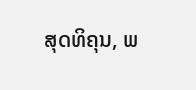ສຸດທິຄຸນ, ພ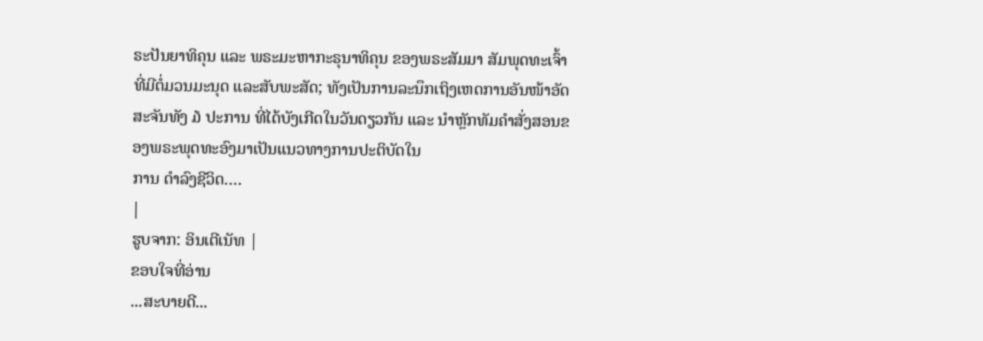ຣະປັນຍາທິຄຸນ ແລະ ພຣະມະຫາກະຣຸນາທິຄຸນ ຂອງພຣະສັມມາ ສັມພຸດທະເຈົ້າທີ່ມີຕໍ່ມວນມະນຸດ ແລະສັບພະສັດ; ທັງເປັນການລະນຶກເຖິງເຫດການອັນໜ້າອັດສະຈັນທັງ ໓ ປະການ ທີ່ໄດ້ບັງເກີດໃນວັນດຽວກັນ ແລະ ນຳຫຼັກທັມຄຳສັ່ງສອນຂອງພຣະພຸດທະອົງມາເປັນແນວທາງການປະຕິບັດໃນ
ການ ດຳລົງຊີວິດ….
|
ຮູບຈາກ: ອິນເຕີເນັທ |
ຂອບໃຈທີ່ອ່ານ
...ສະບາຍດີ...